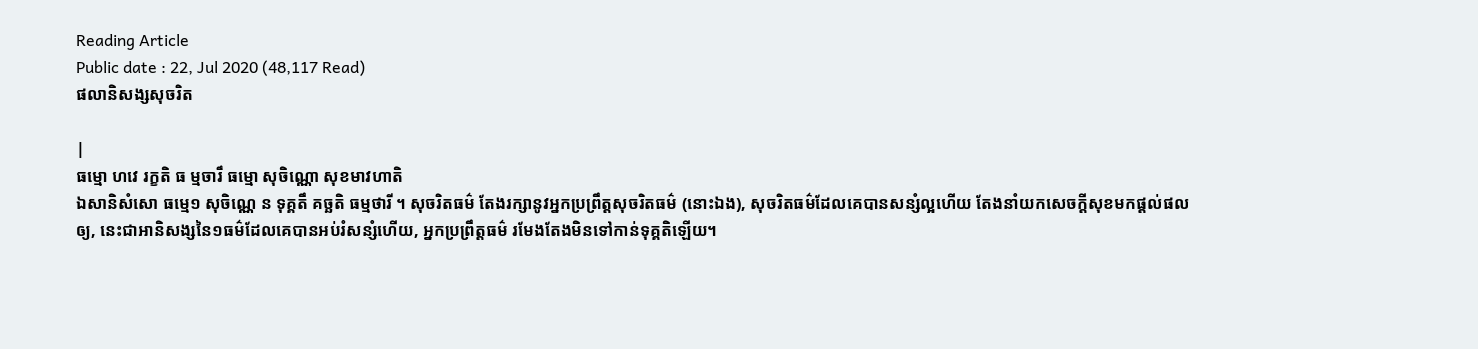Reading Article
Public date : 22, Jul 2020 (48,117 Read)
ផលានិសង្សសុចរិត

|
ធម្មោ ហវេ រក្ខតិ ធ ម្មចារឹ ធម្មោ សុចិណ្ណោ សុខមាវហាតិ
ឯសានិសំសោ ធម្មេ១ សុចិណ្ណេ ន ទុគ្គតឹ គច្ឆតិ ធម្មថារី ។ សុចរិតធម៌ តែងរក្សានូវអ្នកប្រព្រឹត្តសុចរិតធម៌ (នោះឯង), សុចរិតធម៌ដែលគេបានសន្សំល្អហើយ តែងនាំយកសេចក្ដីសុខមកផ្ដល់ផលឲ្យ, នេះជាអានិសង្សនៃ១ធម៌ដែលគេបានអប់រំសន្សំហើយ, អ្នកប្រព្រឹត្តធម៌ រមែងតែងមិនទៅកាន់ទុគ្គតិឡើយ។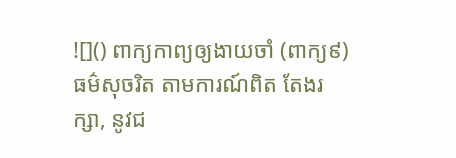![]() ពាក្យកាព្យឲ្យងាយចាំ (ពាក្យ៩) ធម៌សុចរិត តាមការណ៍ពិត តែងរក្សា, នូវជ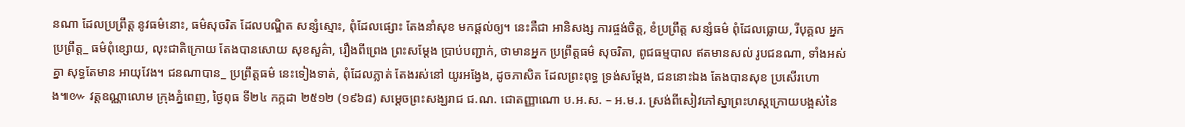នណា ដែលប្រព្រឹត្ត នូវធម៌នោះ, ធម៌សុចរិត ដែលបណ្ឌិត សន្សំស្មោះ, ពុំដែលផ្សោះ តែងនាំសុខ មកផ្ដល់ឲ្យ។ នេះគឺជា អានិសង្ស ការផ្ចង់ចិត្ត, ខំប្រព្រឹត្ត សន្សំធម៌ ពុំដែលធ្លោយ, រីបុគ្គល អ្នកប្រព្រឹត្ត_ ធម៌ពុំខ្សោយ, លុះជាតិក្រោយ តែងបានសោយ សុខសួគ៌ា, រឿងពីព្រេង ព្រះសម្ដែង ប្រាប់បញ្ជាក់, ថាមានអ្នក ប្រព្រឹត្តធម៌ សុចរិតា, ពូជធម្មបាល ឥតមានសល់ រូបជនណា, ទាំងអស់គ្នា សុទ្ធតែមាន អាយុវែង។ ជនណាបាន_ ប្រព្រឹត្តធម៌ នេះទៀងទាត់, ពុំដែលភ្លាត់ តែងរស់នៅ យូរអង្វែង, ដូចភាសិត ដែលព្រះពុទ្ធ ទ្រង់សម្ដែង, ជននោះឯង តែងបានសុខ ប្រសើរហោង៕៚ វត្តឧណ្ណាលោម ក្រុងភ្នំពេញ, ថ្ងៃពុធ ទី២៤ កក្កដា ២៥១២ (១៩៦៨) សម្ដេចព្រះសង្ឃរាជ ជ.ណ. ជោតញ្ញាណោ ប.អ.ស. – អ.ម.រ. ស្រង់ពីសៀវភៅស្នាព្រះហស្តក្រោយបង្អស់នៃ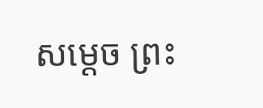សម្ដេច ព្រះ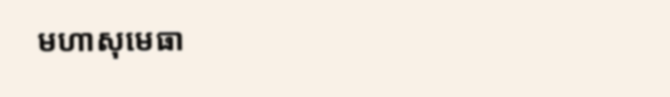មហាសុមេធា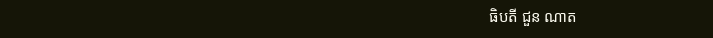ធិបតី ជួន ណាត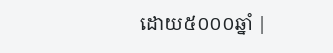ដោយ៥០០០ឆ្នាំ |